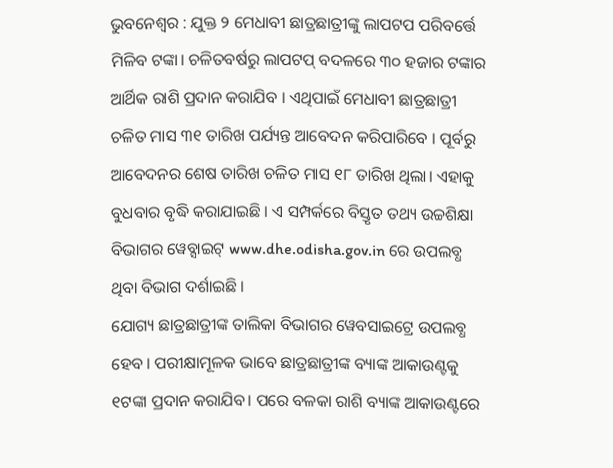ଭୁବନେଶ୍ୱର : ଯୁକ୍ତ ୨ ମେଧାବୀ ଛାତ୍ରଛାତ୍ରୀଙ୍କୁ ଲାପଟପ ପରିବର୍ତ୍ତେ ମିଳିବ ଟଙ୍କା। ଚଳିତବର୍ଷରୁ ଲାପଟପ୍ ବଦଳରେ ୩୦ ହଜାର ଟଙ୍କାର ଆର୍ଥିକ ରାଶି ପ୍ରଦାନ କରାଯିବ । ଏଥିପାଇଁ ମେଧାବୀ ଛାତ୍ରଛାତ୍ରୀ ଚଳିତ ମାସ ୩୧ ତାରିଖ ପର୍ଯ୍ୟନ୍ତ ଆବେଦନ କରିପାରିବେ । ପୂର୍ବରୁ ଆବେଦନର ଶେଷ ତାରିଖ ଚଳିତ ମାସ ୧୮ ତାରିଖ ଥିଲା। ଏହାକୁ ବୁଧବାର ବୃଦ୍ଧି କରାଯାଇଛି । ଏ ସମ୍ପର୍କରେ ବିସ୍ତୃତ ତଥ୍ୟ ଉଚ୍ଚଶିକ୍ଷା ବିଭାଗର ୱେବ୍ସାଇଟ୍ www.dhe.odisha.gov.in ରେ ଉପଲବ୍ଧ ଥିବା ବିଭାଗ ଦର୍ଶାଇଛି ।
ଯୋଗ୍ୟ ଛାତ୍ରଛାତ୍ରୀଙ୍କ ତାଲିକା ବିଭାଗର ୱେବସାଇଟ୍ରେ ଉପଲବ୍ଧ ହେବ । ପରୀକ୍ଷାମୂଳକ ଭାବେ ଛାତ୍ରଛାତ୍ରୀଙ୍କ ବ୍ୟାଙ୍କ ଆକାଉଣ୍ଟକୁ ୧ଟଙ୍କା ପ୍ରଦାନ କରାଯିବ। ପରେ ବଳକା ରାଶି ବ୍ୟାଙ୍କ ଆକାଉଣ୍ଟରେ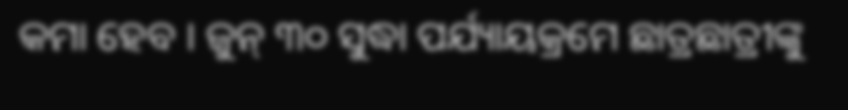କମା ହେବ । ଜୁନ୍ ୩୦ ସୁଦ୍ଧା ପର୍ଯ୍ୟାୟକ୍ରମେ ଛାତ୍ରଛାତ୍ରୀଙ୍କୁ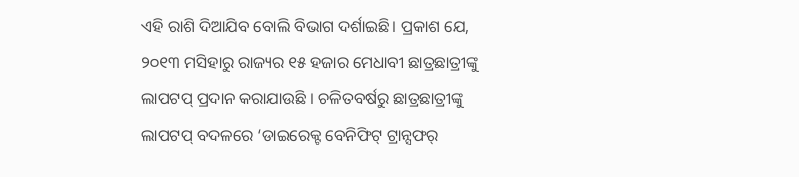ଏହି ରାଶି ଦିଆଯିବ ବୋଲି ବିଭାଗ ଦର୍ଶାଇଛି। ପ୍ରକାଶ ଯେ, ୨୦୧୩ ମସିହାରୁ ରାଜ୍ୟର ୧୫ ହଜାର ମେଧାବୀ ଛାତ୍ରଛାତ୍ରୀଙ୍କୁ ଲାପଟପ୍ ପ୍ରଦାନ କରାଯାଉଛି । ଚଳିତବର୍ଷରୁ ଛାତ୍ରଛାତ୍ରୀଙ୍କୁ ଲାପଟପ୍ ବଦଳରେ ‘ଡାଇରେକ୍ଟ ବେନିଫିଟ୍ ଟ୍ରାନ୍ସଫର୍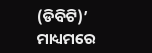(ଡିବିଟି)’ ମାଧ୍ୟମରେ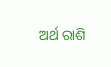ଅର୍ଥ ରାଶି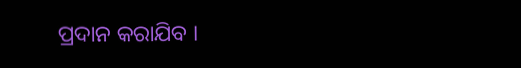ପ୍ରଦାନ କରାଯିବ ।